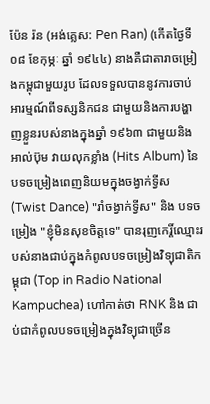ប៉ែន រ៉ន (អង់គ្លេស: Pen Ran) (កើតថ្ងៃទី ០៨ ខែកុម្ភៈ ឆ្នាំ ១៩៤៤) នាងគឺជាតារាចម្រៀងកម្ពុជាមួយរូប ដែលទទួលបាននូវការចាប់អារម្មណ៍ពីទស្សនិកជន ជាមួយនិងការបង្ហាញខ្លួនរបស់នាងក្នុងឆ្នាំ ១៩៦៣ ជាមួយនិង អាល់ប៊ុម វាយលុកខ្លាំង (Hits Album) នៃបទចម្រៀងពេញនិយមក្នុងចង្វាក់ទ្វីស (Twist Dance) "រាំចង្វាក់ទ្វីស" និង បទចម្រៀង "ខ្ញុំមិនសុខចិត្តទេ" បានរុញកេរ្តិ៍ឈ្មោះរបស់នាងជាប់ក្នុងកំពូលបទចម្រៀងវិទ្យុជាតិកម្ពុជា (Top in Radio National Kampuchea) ហៅកាត់ថា RNK និង ជាប់ជាកំពូលបទចម្រៀងក្នុងវិទ្យុជាច្រើន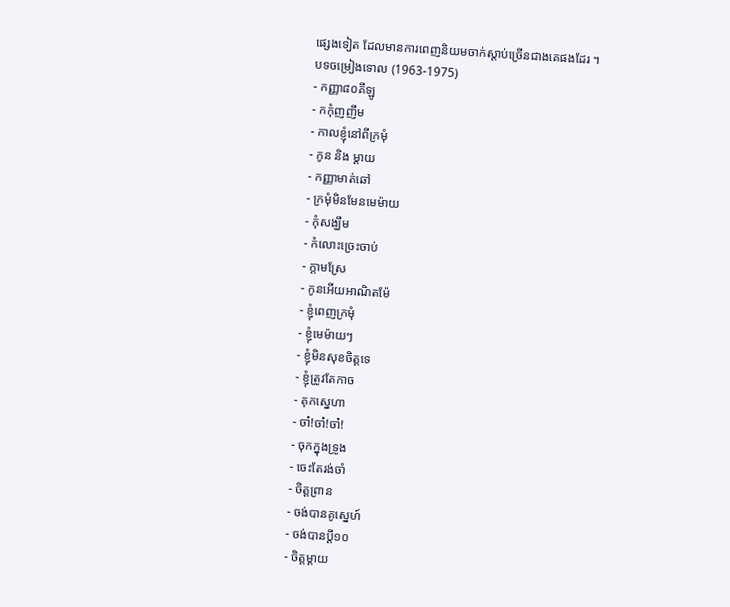ផ្សេងទៀត ដែលមានការពេញនិយមចាក់ស្ដាប់ច្រើនជាងគេផងដែរ ។
បទចម្រៀងទោល (1963-1975)
- កញ្ញា៨០គីឡូ
- កកុំញញឹម
- កាលខ្ញុំនៅពីក្រមុំ
- កូន និង ម្ដាយ
- កញ្ញាមាត់ឆៅ
- ក្រមុំមិនមែនមេម៉ាយ
- កុំសង្ឃឹម
- កំលោះច្រេះចាប់
- ក្ដាមស្រែ
- កូនអើយអាណិតម៉ែ
- ខ្ញុំពេញក្រមុំ
- ខ្ញុំមេម៉ាយៗ
- ខ្ញុំមិនសុខចិត្តទេ
- ខ្ញុំត្រូវតែកាច
- គុកស្នេហា
- ចា៎!ចា៎!ចា៎!
- ចុកក្នុងទ្រូង
- ចេះតែរង់ចាំ
- ចិត្តព្រាន
- ចង់បានគូស្នេហ៍
- ចង់បានប្ដី១០
- ចិត្តម្ដាយ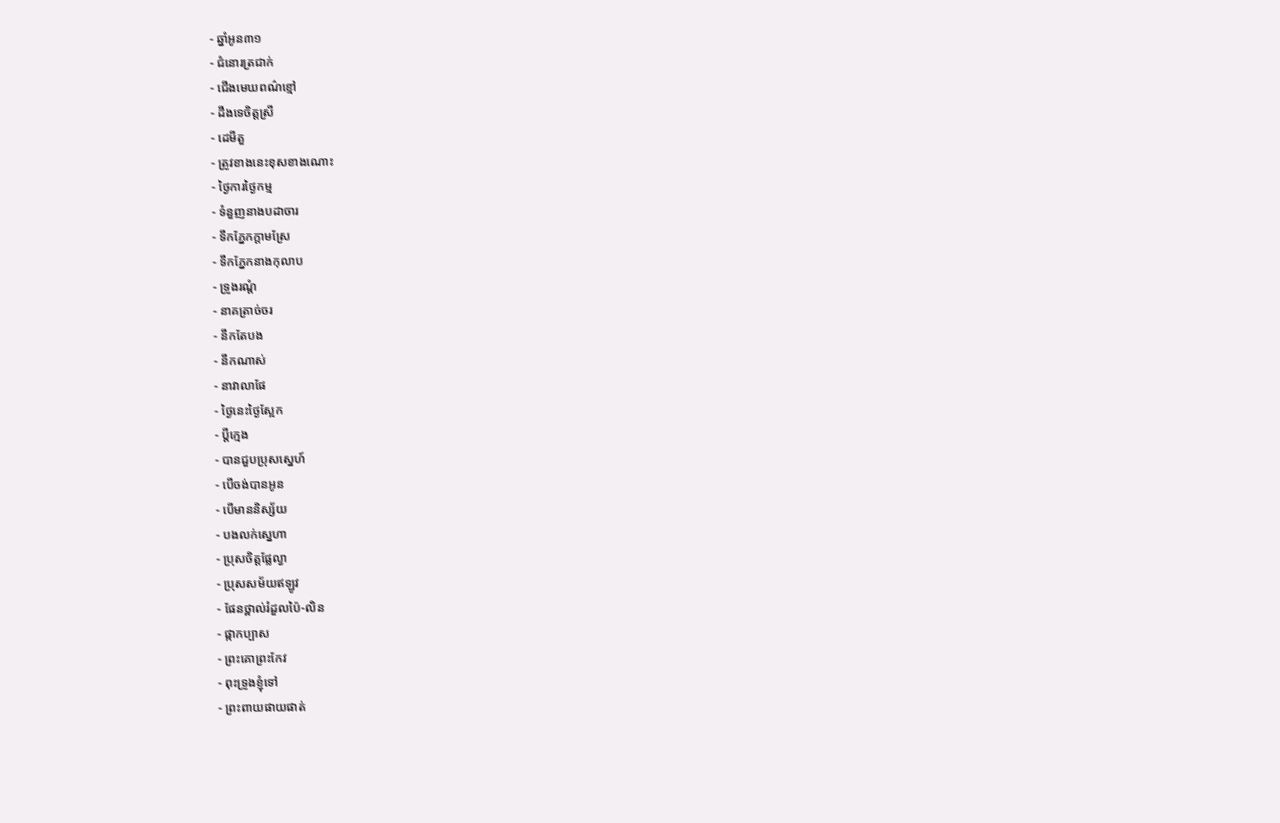- ឆ្នាំអូន៣១
- ជំនោរត្រជាក់
- ជើងមេឃពណ៌ខ្មៅ
- ដឹងទេចិត្តស្រី
- ដេមីតួ
- ត្រូវខាងនេះខុសខាងណោះ
- ថ្ងៃការថ្ងៃកម្ម
- ទំនួញនាងបដាចារ
- ទឹកភ្នែកក្ដាមស្រែ
- ទឹកភ្នែកនាងកុលាប
- ទ្រូងរណ្ដំ
- នាគត្រាច់ចរ
- នឹកតែបង
- នឹកណាស់
- នាវាលាផែ
- ថ្ងៃនេះថ្ងៃស្អែក
- ប្ដីក្មេង
- បានជួបប្រុសស្នេហ៍
- បើចង់បានអូន
- បើមាននិស្ស័យ
- បងលក់ស្នេហា
- ប្រុសចិត្តផ្លែល្វា
- ប្រុសសម័យឥឡូវ
- ផែនថ្ពាល់រំដួលប៉ៃ-លិន
- ផ្កាកប្បាស
- ព្រះគោព្រះកែវ
- ពុះទ្រូងខ្ញុំទៅ
- ព្រះពាយផាយផាត់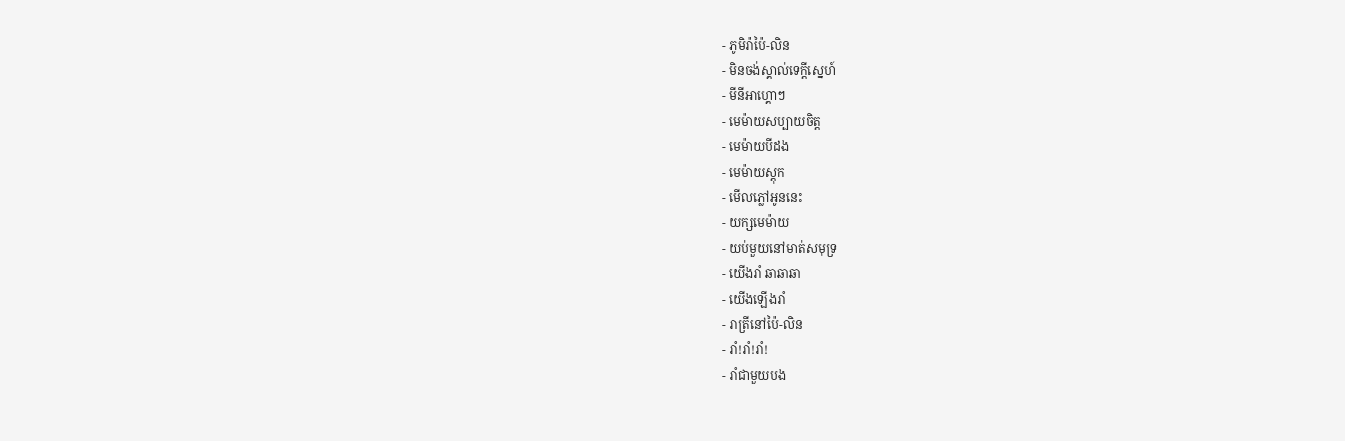- ភូមិរ៉ាប៉ៃ-លិន
- មិនចង់ស្គាល់ទេក្ដីស្នេហ៍
- មីនីអាហ្គោៗ
- មេម៉ាយសប្បាយចិត្ត
- មេម៉ាយបីដង
- មេម៉ាយស្ដុក
- មើលភ្លៅអូននេះ
- យក្សមេម៉ាយ
- យប់មួយនៅមាត់សមុទ្រ
- យើងរាំ ឆាឆាឆា
- យើងឡើងរាំ
- រាត្រីនៅប៉ៃ-លិន
- រាំ!រាំ!រាំ!
- រាំជាមួយបង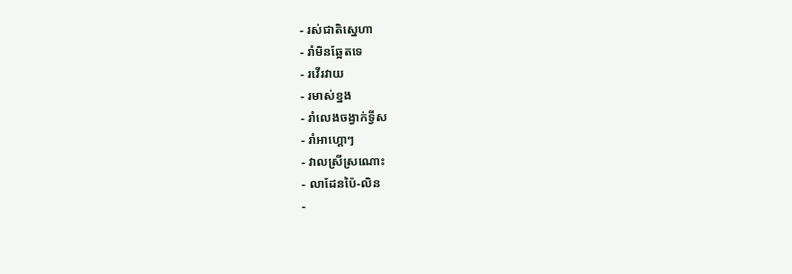- រស់ជាតិស្នេហា
- រាំមិនឆ្អែតទេ
- រវើរវាយ
- រមាស់ខ្នង
- រាំលេងចង្វាក់ទ្វីស
- រាំអាហ្គោៗ
- វាលស្រីស្រណោះ
- លាដែនប៉ៃ-លិន
-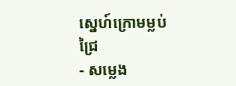ស្នេហ៍ក្រោមម្លប់ជ្រៃ
- សម្លេង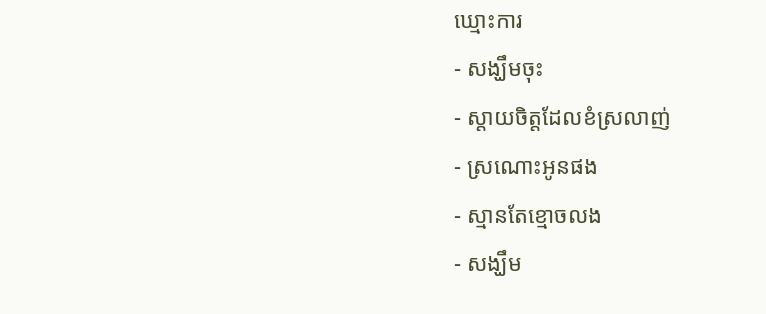ឃ្មោះការ
- សង្ឃឹមចុះ
- ស្ដាយចិត្តដែលខំស្រលាញ់
- ស្រណោះអូនផង
- ស្មានតែខ្មោចលង
- សង្ឃឹម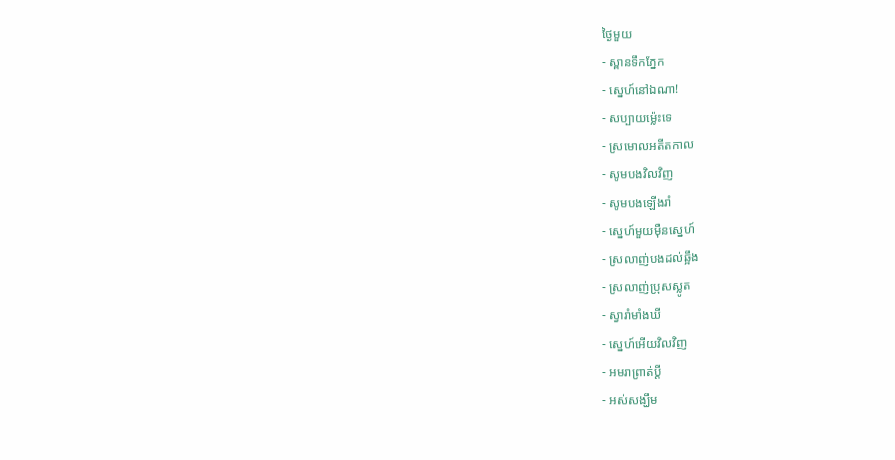ថ្ងៃមួយ
- ស្ពានទឹកភ្នែក
- ស្នេហ៍នៅឯណា!
- សប្បាយម៉្លេះទេ
- ស្រមោលអតីតកាល
- សូមបងវិលវិញ
- សូមបងឡើងរាំ
- ស្នេហ៍មួយមុឺនស្នេហ៍
- ស្រលាញ់បងដល់ឆ្អឹង
- ស្រលាញ់ប្រុសស្លូត
- ស្វារាំមាំងឃី
- ស្នេហ៍អើយវិលវិញ
- អមរាព្រាត់ប្ដី
- អស់សង្ឃឹម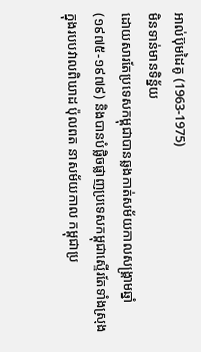អាល់ប៊ុមដៃគូ (1963-1975)
មិនទាន់មានទិន្ន័យ
ដោយសារតែប្រទេសកម្ពុជាបានឆ្លងកាត់សម័យកាលសង្គ្រាមឆ្នាំ (១៩៧៥-១៩៧៩) និងបានបំផ្លិចផ្លាញប្រទេសកម្ពុជាស្ទើរតែទាំងស្រុង ក្នុងរបបវាលពិឃាដ ប៉ុលពត នាសម័យកាល កម្ពុជាប្រ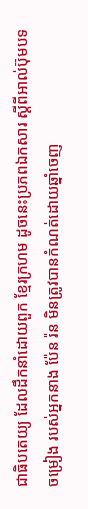ជាធិបតេយ្យ ដែលដឹកនាំដោយពួក ខ្មែរក្រហម ដូចនេះប្រភពឯកសារ ស្ដីពីអាល់ប៊ុមបទចម្រៀង របស់អ្នកនាង ប៉ែន រ៉ន មិនត្រូវបានកំណត់ដោយឆ្នាំចេញ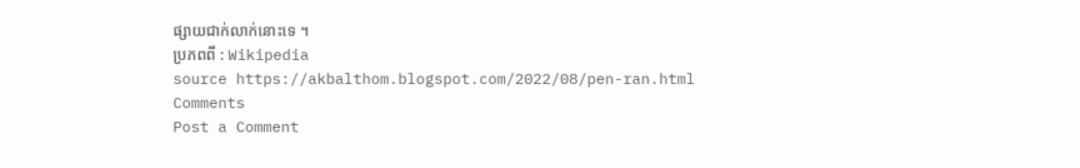ផ្សាយជាក់លាក់នោះទេ ។
ប្រភពពី : Wikipedia
source https://akbalthom.blogspot.com/2022/08/pen-ran.html
Comments
Post a Comment